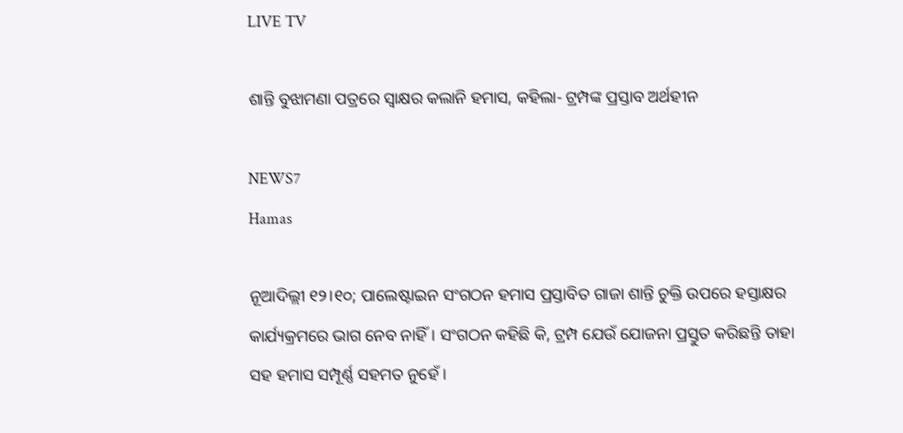LIVE TV

ଶାନ୍ତି ବୁଝାମଣା ପତ୍ରରେ ସ୍ଵାକ୍ଷର କଲାନି ହମାସ, କହିଲା- ଟ୍ରମ୍ପଙ୍କ ପ୍ରସ୍ତାବ ଅର୍ଥହୀନ

NEWS7
Hamas

ନୂଆଦିଲ୍ଲୀ ୧୨।୧୦; ପାଲେଷ୍ଟାଇନ ସଂଗଠନ ହମାସ ପ୍ରସ୍ତାବିତ ଗାଜା ଶାନ୍ତି ଚୁକ୍ତି ଉପରେ ହସ୍ତାକ୍ଷର କାର୍ଯ୍ୟକ୍ରମରେ ଭାଗ ନେବ ନାହିଁ। ସଂଗଠନ କହିଛି କି, ଟ୍ରମ୍ପ ଯେଉଁ ଯୋଜନା ପ୍ରସ୍ତୁତ କରିଛନ୍ତି ତାହା ସହ ହମାସ ସମ୍ପୂର୍ଣ୍ଣ ସହମତ ନୁହେଁ ।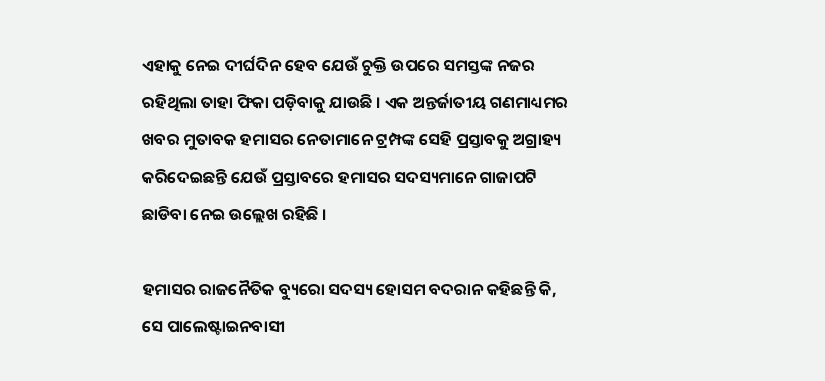ଏହାକୁ ନେଇ ଦୀର୍ଘଦିନ ହେବ ଯେଉଁ ଚୁକ୍ତି ଉପରେ ସମସ୍ତଙ୍କ ନଜର ରହିଥିଲା ତାହା ଫିକା ପଡ଼ିବାକୁ ଯାଉଛି । ଏକ ଅନ୍ତର୍ଜାତୀୟ ଗଣମାଧ୍ୟମର ଖବର ମୁତାବକ ହମାସର ନେତାମାନେ ଟ୍ରମ୍ପଙ୍କ ସେହି ପ୍ରସ୍ତାବକୁ ଅଗ୍ରାହ୍ୟ କରିଦେଇଛନ୍ତି ଯେଉଁ ପ୍ରସ୍ତାବରେ ହମାସର ସଦସ୍ୟମାନେ ଗାଜାପଟି ଛାଡିବା ନେଇ ଉଲ୍ଲେଖ ରହିଛି ।

ହମାସର ରାଜନୈତିକ ବ୍ୟୁରୋ ସଦସ୍ୟ ହୋସମ ବଦରାନ କହିଛନ୍ତି କି, ସେ ପାଲେଷ୍ଟାଇନବାସୀ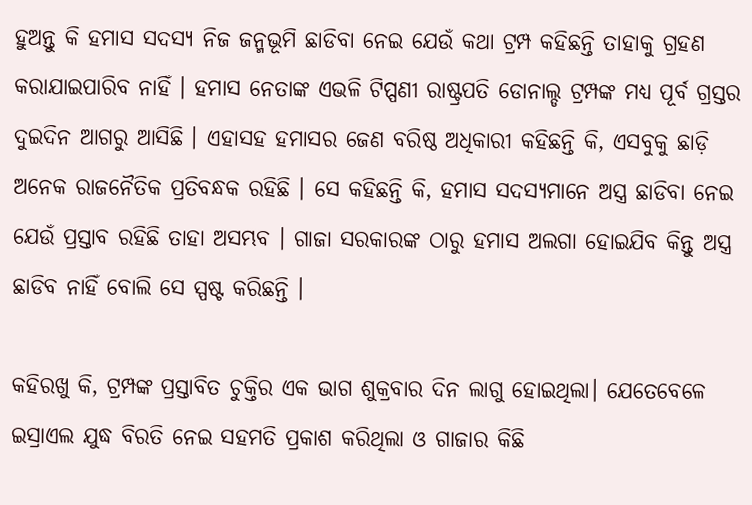ହୁଅନ୍ତୁ କି ହମାସ ସଦସ୍ୟ ନିଜ ଜନ୍ମଭୂମି ଛାଡିବା ନେଇ ଯେଉଁ କଥା ଟ୍ରମ୍ପ କହିଛନ୍ତି ତାହାକୁ ଗ୍ରହଣ କରାଯାଇପାରିବ ନାହିଁ । ହମାସ ନେତାଙ୍କ ଏଭଳି ଟିପ୍ପଣୀ ରାଷ୍ଟ୍ରପତି ଡୋନାଲ୍ଡ ଟ୍ରମ୍ପଙ୍କ ମଧ୍ୟ ପୂର୍ବ ଗ୍ରସ୍ତର ଦୁଇଦିନ ଆଗରୁ ଆସିଛି । ଏହାସହ ହମାସର ଜେଣ ବରିଷ୍ଠ ଅଧିକାରୀ କହିଛନ୍ତି କି, ଏସବୁକୁ ଛାଡ଼ି ଅନେକ ରାଜନୈତିକ ପ୍ରତିବନ୍ଧକ ରହିଛି । ସେ କହିଛନ୍ତି କି, ହମାସ ସଦସ୍ୟମାନେ ଅସ୍ତ୍ର ଛାଡିବା ନେଇ ଯେଉଁ ପ୍ରସ୍ତାବ ରହିଛି ତାହା ଅସମ୍ଭବ । ଗାଜା ସରକାରଙ୍କ ଠାରୁ ହମାସ ଅଲଗା ହୋଇଯିବ କିନ୍ତୁ ଅସ୍ତ୍ର ଛାଡିବ ନାହିଁ ବୋଲି ସେ ସ୍ପଷ୍ଟ କରିଛନ୍ତି ।

କହିରଖୁ କି, ଟ୍ରମ୍ପଙ୍କ ପ୍ରସ୍ତାବିତ ଚୁକ୍ତିର ଏକ ଭାଗ ଶୁକ୍ରବାର ଦିନ ଲାଗୁ ହୋଇଥିଲା। ଯେତେବେଳେ ଇସ୍ରାଏଲ ଯୁଦ୍ଧ ବିରତି ନେଇ ସହମତି ପ୍ରକାଶ କରିଥିଲା ଓ ଗାଜାର କିଛି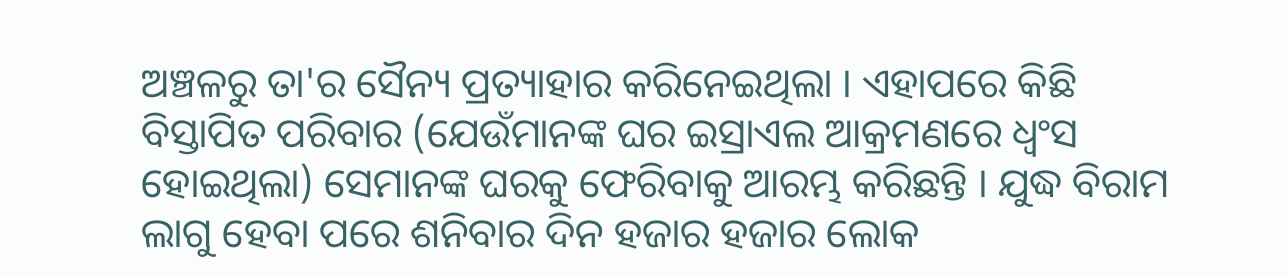ଅଞ୍ଚଳରୁ ତା'ର ସୈନ୍ୟ ପ୍ରତ୍ୟାହାର କରିନେଇଥିଲା । ଏହାପରେ କିଛି ବିସ୍ତାପିତ ପରିବାର (ଯେଉଁମାନଙ୍କ ଘର ଇସ୍ରାଏଲ ଆକ୍ରମଣରେ ଧ୍ୱଂସ ହୋଇଥିଲା) ସେମାନଙ୍କ ଘରକୁ ଫେରିବାକୁ ଆରମ୍ଭ କରିଛନ୍ତି । ଯୁଦ୍ଧ ବିରାମ ଲାଗୁ ହେବା ପରେ ଶନିବାର ଦିନ ହଜାର ହଜାର ଲୋକ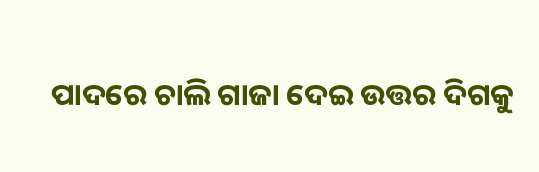ପାଦରେ ଚାଲି ଗାଜା ଦେଇ ଉତ୍ତର ଦିଗକୁ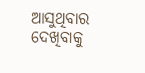ଆସୁଥିବାର ଦେଖିବାକୁ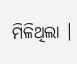ମିଳିଥିଲା ।